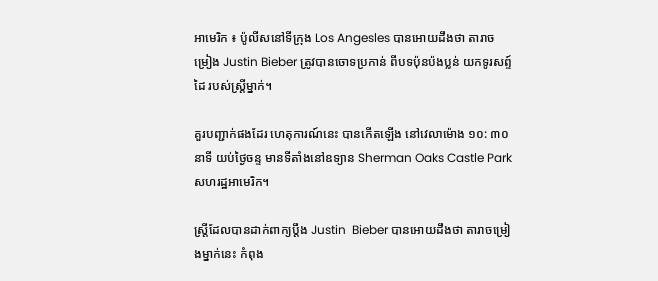អាមេរិក ៖ ប៉ូលីសនៅទីក្រុង Los Angesles បានអោយដឹងថា តារាចម្រៀង Justin Bieber ត្រូវបានចោទប្រកាន់ ពីបទប៉ុនប៉ងប្លន់ យកទូរសព្ទ៍ដៃ របស់ស្រ្តីម្នាក់។

គួរបញ្ជាក់ផងដែរ ហេតុការណ៍នេះ បានកើតឡើង នៅវេលាម៉ោង ១០: ៣០ នាទី យប់ថ្ងៃចន្ទ មានទីតាំងនៅឧទ្យាន Sherman Oaks Castle Park សហរដ្ឋអាមេរិក។

ស្រ្តីដែលបានដាក់ពាក្យប្តឹង Justin  Bieber បានអោយដឹងថា តារាចម្រៀងម្នាក់នេះ កំពុង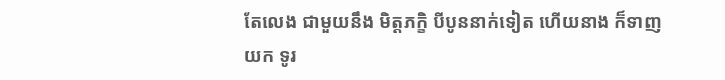តែលេង ជាមួយនឹង មិត្តភក្ខិ បីបូននាក់ទៀត ហើយនាង ក៏ទាញយក ទូរ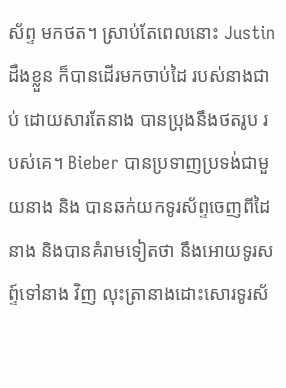ស័ព្ទ មកថត។ ស្រាប់តែពេលនោះ Justin ដឺងខ្លួន ក៏បានដើរមកចាប់ដៃ របស់នាងជាប់ ដោយសារតែនាង បានប្រុងនឹងថតរូប របស់គេ។ Bieber បានប្រទាញប្រទង់ជាមួយនាង និង បានឆក់យកទូរស័ព្ទចេញពីដៃនាង និងបានគំរាមទៀតថា នឹងអោយទូរសព្ទ៍ទៅនាង វិញ លុះត្រានាងដោះសោរទូរស័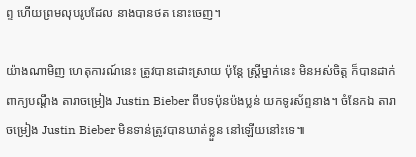ព្ទ ហើយព្រមលុបរូបដែល នាងបានថត នោះចេញ។

យ៉ាងណាមិញ ហេតុការណ៍នេះ ត្រូវបានដោះស្រាយ ប៉ុន្តែ ស្រ្តីម្នាក់នេះ មិនអស់ចិត្ត ក៏បានដាក់ពាក្យបណ្តឹង តារាចម្រៀង Justin Bieber ពីបទប៉ុនប៉ងប្លន់ យកទូរស័ព្ទនាង។ ចំនែកឯ តារាចម្រៀង Justin Bieber មិនទាន់ត្រូវបានឃាត់ខ្លួន នៅឡើយនៅះទេ៕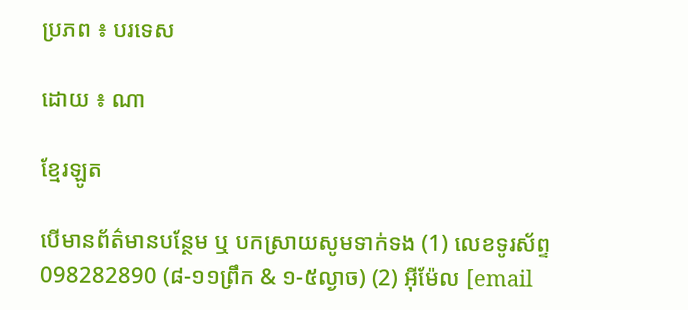ប្រភព ៖ បរទេស

ដោយ ៖ ណា

ខ្មែរឡូត

បើមានព័ត៌មានបន្ថែម ឬ បកស្រាយសូមទាក់ទង (1) លេខទូរស័ព្ទ 098282890 (៨-១១ព្រឹក & ១-៥ល្ងាច) (2) អ៊ីម៉ែល [email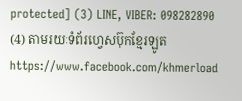protected] (3) LINE, VIBER: 098282890 (4) តាមរយៈទំព័រហ្វេសប៊ុកខ្មែរឡូត https://www.facebook.com/khmerload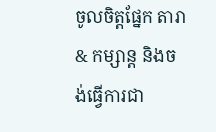ចូលចិត្តផ្នែក តារា & កម្សាន្ដ និងចង់ធ្វើការជា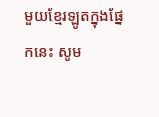មួយខ្មែរឡូតក្នុងផ្នែកនេះ សូម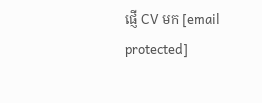ផ្ញើ CV មក [email protected]